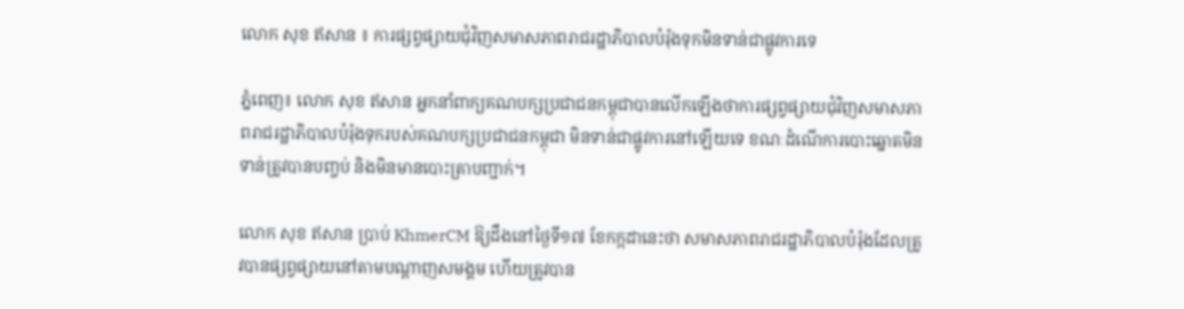លោក សុខ ឥសាន ៖ ការផ្សព្វផ្សាយជុំវិញសមាសភាពរាជរដ្ឋាភិបាលបំរ៉ុងទុកមិនទាន់ជាផ្លូវការទេ

ភ្នំពេញ៖ លោក សុខ ឥសាន អ្នកនាំពាក្យគណបក្សប្រជាជនកម្ពុជាបានលើកឡើងថាការផ្សព្វផ្សាយជុំវិញសមាសភាពរាជរដ្ឋាភិបាលបំរ៉ុងទុករបស់គណបក្សប្រជាជនកម្ពុជា មិនទាន់ជាផ្លូវការនៅឡើយទេ ខណៈដំណើការបោះឆ្នោតមិនទាន់ត្រូវបានបញ្ចប់ និងមិនមានបោះត្រាបញ្ជាក់។

លោក សុខ ឥសាន ប្រាប់ KhmerCM ឱ្យដឹងនៅថ្ងៃទី១៧ ខែកក្កដានេះថា សមាសភាពរាជរដ្ឋាភិបាលបំរ៉ុងដែលត្រូវបានផ្សព្វផ្សាយនៅតាមបណ្តាញសមង្គម ហើយត្រូវបាន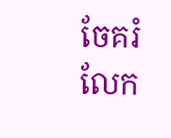ចែគរំលែក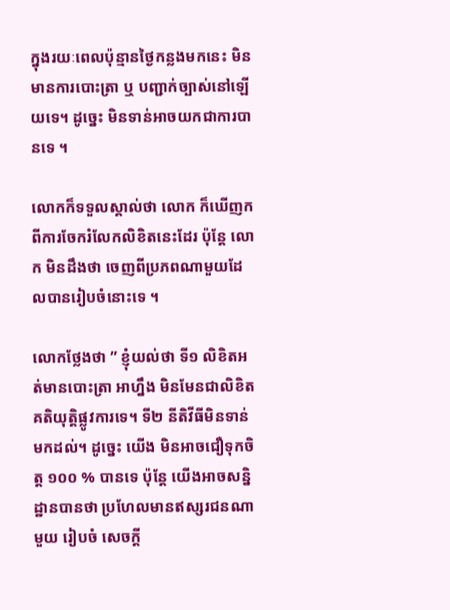ក្នុងរយៈពេលប៉ុន្មានថ្ងៃកន្លងមកនេះ មិនមានការបោះត្រា ឬ បញ្ជាក់ច្បាស់នៅឡើយទេ។ ដូច្នេះ មិនទាន់អាចយកជាការបានទេ ។

លោកក៏ទទួលស្គាល់ថា លោក ក៏ឃើញកពីការចែករំលែកលិខិតនេះដែរ ប៉ុន្តែ លោក មិនដឹងថា ចេញពីប្រភពណាមួយដែលបានរៀបចំនោះទេ ។

លោកថ្លែងថា ” ខ្ញុំយល់ថា ទី១ លិខិតអត់មានបោះត្រា អាហ្នឹង មិនមែនជាលិខិតគតិយុត្តិផ្លូវការទេ។ ទី២ នីតិវីធីមិនទាន់មកដល់។ ដូច្នេះ យើង មិនអាចជឿទុកចិត្ត ១០០ % បានទេ ប៉ុន្តែ យើងអាចសន្និដ្ឋានបានថា ប្រហែលមានឥស្សរជនណាមួយ រៀបចំ សេចក្តី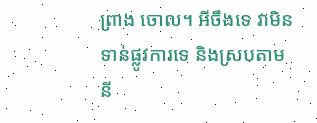ព្រាង ចោល។ អីចឹងទេ វាមិនទាន់ផ្លូវការទេ និងស្របតាមនី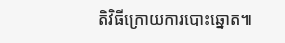តិវិធីក្រោយការបោះឆ្នោត៕